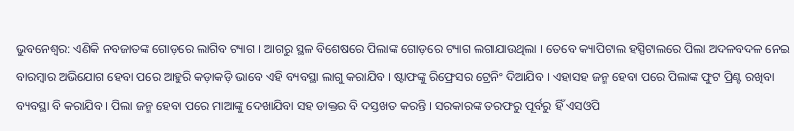ଭୁବନେଶ୍ୱର: ଏଣିକି ନବଜାତଙ୍କ ଗୋଡ଼ରେ ଲାଗିବ ଟ୍ୟାଗ । ଆଗରୁ ସ୍ଥଳ ବିଶେଷରେ ପିଲାଙ୍କ ଗୋଡ଼ରେ ଟ୍ୟାଗ ଲଗାଯାଉଥିଲା । ତେବେ କ୍ୟାପିଟାଲ ହସ୍ପିଟାଲରେ ପିଲା ଅଦଳବଦଳ ନେଇ ବାରମ୍ବାର ଅଭିଯୋଗ ହେବା ପରେ ଆହୁରି କଡ଼ାକଡ଼ି ଭାବେ ଏହି ବ୍ୟବସ୍ଥା ଲାଗୁ କରାଯିବ । ଷ୍ଟାଫଙ୍କୁ ରିଫ୍ରେସର ଟ୍ରେନିଂ ଦିଆଯିବ । ଏହାସହ ଜନ୍ମ ହେବା ପରେ ପିଲାଙ୍କ ଫୁଟ ପ୍ରିଣ୍ଟ ରଖିବା ବ୍ୟବସ୍ଥା ବି କରାଯିବ । ପିଲା ଜନ୍ମ ହେବା ପରେ ମାଆଙ୍କୁ ଦେଖାଯିବା ସହ ଡାକ୍ତର ବି ଦସ୍ତଖତ କରନ୍ତି । ସରକାରଙ୍କ ତରଫରୁ ପୂର୍ବରୁ ହିଁ ଏସଓପି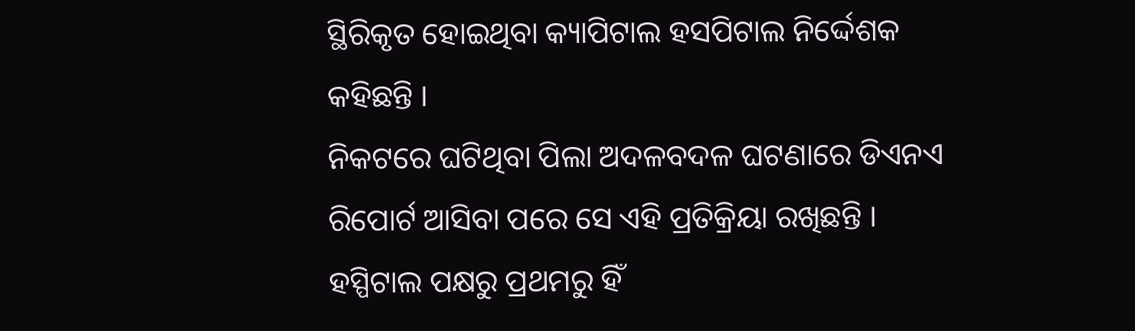ସ୍ଥିରିକୃତ ହୋଇଥିବା କ୍ୟାପିଟାଲ ହସପିଟାଲ ନିର୍ଦ୍ଦେଶକ କହିଛନ୍ତି ।
ନିକଟରେ ଘଟିଥିବା ପିଲା ଅଦଳବଦଳ ଘଟଣାରେ ଡିଏନଏ ରିପୋର୍ଟ ଆସିବା ପରେ ସେ ଏହି ପ୍ରତିକ୍ରିୟା ରଖିଛନ୍ତି । ହସ୍ପିଟାଲ ପକ୍ଷରୁ ପ୍ରଥମରୁ ହିଁ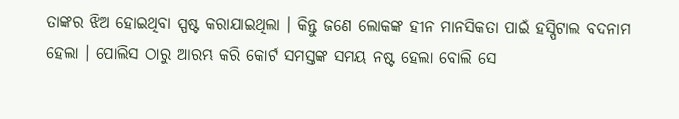ତାଙ୍କର ଝିଅ ହୋଇଥିବା ସ୍ପଷ୍ଟ କରାଯାଇଥିଲା । କିନ୍ତୁ ଜଣେ ଲୋକଙ୍କ ହୀନ ମାନସିକତା ପାଇଁ ହସ୍ପିଟାଲ ବଦନାମ ହେଲା । ପୋଲିସ ଠାରୁ ଆରମ୍ଭ କରି କୋର୍ଟ ସମସ୍ତଙ୍କ ସମୟ ନଷ୍ଟ ହେଲା ବୋଲି ସେ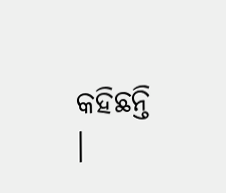କହିଛନ୍ତି ।